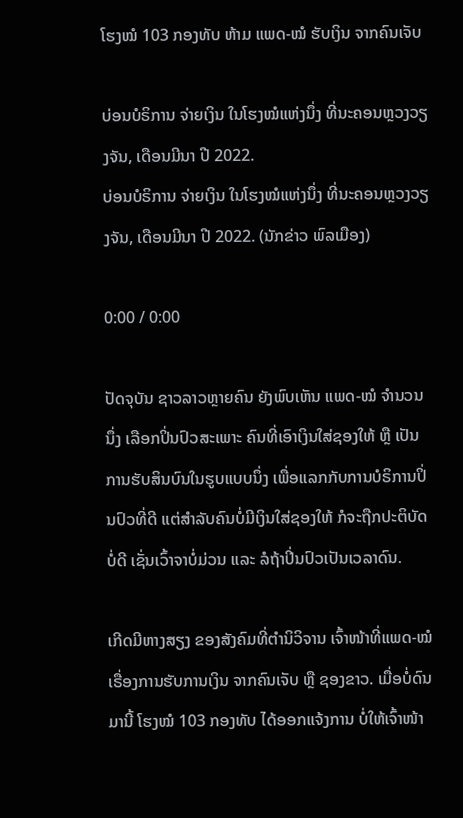ໂຮງໝໍ 103 ກອງທັບ ຫ້າມ ແພດ-ໝໍ ຮັບເງິນ ຈາກຄົນເຈັບ

ບ່ອນບໍຣິການ ຈ່າຍເງິນ ໃນໂຮງໝໍແຫ່ງນຶ່ງ ທີ່ນະຄອນຫຼວງວຽງຈັນ, ເດືອນມີນາ ປີ 2022.
ບ່ອນບໍຣິການ ຈ່າຍເງິນ ໃນໂຮງໝໍແຫ່ງນຶ່ງ ທີ່ນະຄອນຫຼວງວຽງຈັນ, ເດືອນມີນາ ປີ 2022. (ນັກຂ່າວ ພົລເມືອງ)

0:00 / 0:00

ປັດຈຸບັນ ຊາວລາວຫຼາຍຄົນ ຍັງພົບເຫັນ ແພດ-ໝໍ ຈໍານວນນຶ່ງ ເລືອກປິ່ນປົວສະເພາະ ຄົນທີ່ເອົາເງິນໃສ່ຊອງໃຫ້ ຫຼື ເປັນການຮັບສິນບົນໃນຮູບແບບນຶ່ງ ເພື່ອແລກກັບການບໍຣິການປິ່ນປົວທີ່ດີ ແຕ່ສໍາລັບຄົນບໍ່ມີເງິນໃສ່ຊອງໃຫ້ ກໍຈະຖືກປະຕິບັດບໍ່ດີ ເຊັ່ນເວົ້າຈາບໍ່ມ່ວນ ແລະ ລໍຖ້າປິ່ນປົວເປັນເວລາດົນ.

ເກີດມີຫາງສຽງ ຂອງສັງຄົມທີ່ຕຳນິວິຈານ ເຈົ້າໜ້າທີ່ແພດ-ໝໍ ເຣື່ອງການຮັບການເງິນ ຈາກຄົນເຈັບ ຫຼື ຊອງຂາວ. ເມື່ອບໍ່ດົນມານີ້ ໂຮງໝໍ 103 ກອງທັບ ໄດ້ອອກແຈ້ງການ ບໍ່ໃຫ້ເຈົ້າໜ້າ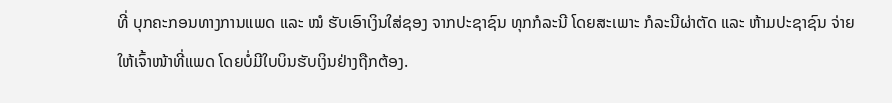ທີ່ ບຸກຄະກອນທາງການແພດ ແລະ ໝໍ ຮັບເອົາເງິນໃສ່ຊອງ ຈາກປະຊາຊົນ ທຸກກໍລະນີ ໂດຍສະເພາະ ກໍລະນີຜ່າຕັດ ແລະ ຫ້າມປະຊາຊົນ ຈ່າຍໃຫ້ເຈົ້າໜ້າທີ່ແພດ ໂດຍບໍ່ມີໃບບິນຮັບເງິນຢ່າງຖືກຕ້ອງ.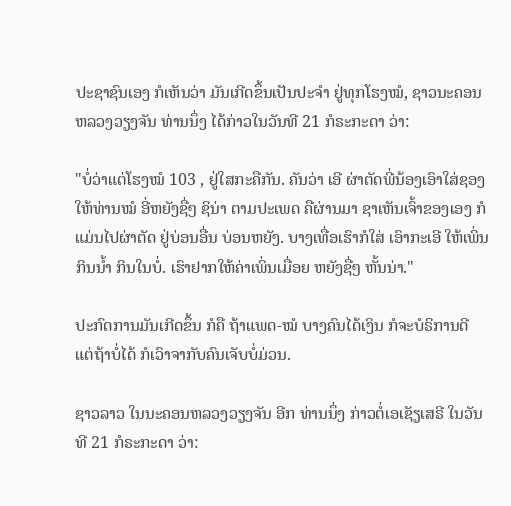ປະຊາຊົນເອງ ກໍເຫັນວ່າ ມັນເກີດຂຶ້ນເປັນປະຈຳ ຢູ່ທຸກໂຮງໝໍ, ຊາວນະຄອນຫລວງວຽງຈັນ ທ່ານນຶ່ງ ໄດ້ກ່າວໃນວັນທີ 21 ກໍຣະກະດາ ວ່າ:

"ບໍ່ວ່າແຕ່ໂຮງໝໍ 103 , ຢູ່ໃສກະຄືກັນ. ຄັນວ່າ ເອີ ຜ່າຕັດພີ່ນ້ອງເອົາໃສ່ຊອງ ໃຫ້ທ່ານໝໍ ອີ່ຫຍັງຊື່ໆ ຊິນ່າ ຕາມປະເພດ ຄືຜ່ານມາ ຊາເຫັນເຈົ້າຂອງເອງ ກໍແມ່ນໄປຜ່າຕັດ ຢູ່ບ່ອນອື່ນ ບ່ອນຫຍັງ. ບາງເທື່ອເຮົາກໍໃສ່ ເອົາກະເອີ ໃຫ້ເພິ່ນກິນນໍ້າ ກິນໃນບໍ່. ເຮົາຢາກໃຫ້ຄ່າເພິ່ນເມື່ອຍ ຫຍັງຊື່ໆ ຫັ້ນນ່າ."

ປະກົດການມັນເກີດຂຶ້ນ ກໍຄື ຖ້າແພດ-ໝໍ ບາງຄົນໄດ້ເງິນ ກໍຈະບໍຣິການດີ ແຕ່ຖ້າບໍ່ໄດ້ ກໍເວົາຈາກັບຄົນເຈັບບໍ່ມ່ວນ.

ຊາວລາວ ໃນນະຄອນຫລວງວຽງຈັນ ອີກ ທ່ານນຶ່ງ ກ່າວຕໍ່ເອເຊັຽເສຣີ ໃນວັນທີ 21 ກໍຣະກະດາ ວ່າ: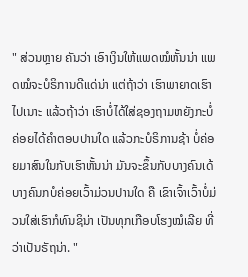" ສ່ວນຫຼາຍ ຄັນວ່າ ເອົາເງິນໃຫ້ແພດໝໍຫັ້ນນ່າ ແພດໝໍຈະບໍຣິການດີແດ່ນ່າ ແຕ່ຖ້າວ່າ ເຮົາພາຍາດເຮົາໄປເນາະ ແລ້ວຖ້າວ່າ ເຮົາບໍ່ໄດ້ໃສ່ຊອງຖາມຫຍັງກະບໍ່ຄ່ອຍໄດ້ຄໍາຕອບປານໃດ ແລ້ວກະບໍຣິການຊ້າ ບໍ່ຄ່ອຍມາສົນໃນກັບເຮົາຫັ້ນນ່າ ມັນຈະຂຶ້ນກັບບາງຄົນເດ້ ບາງຄົນກບໍຄ່ອຍເວົ້າມ່ວນປານໃດ ຄື ເຂົາເຈົ້າເວົ້າບໍ່ມ່ວນໃສ່ເຮົາກໍທົນຊິນ່າ ເປັນທຸກເກືອບໂຮງໝໍເລີຍ ທີ່ວ່າເປັນຣັຖນ່າ. "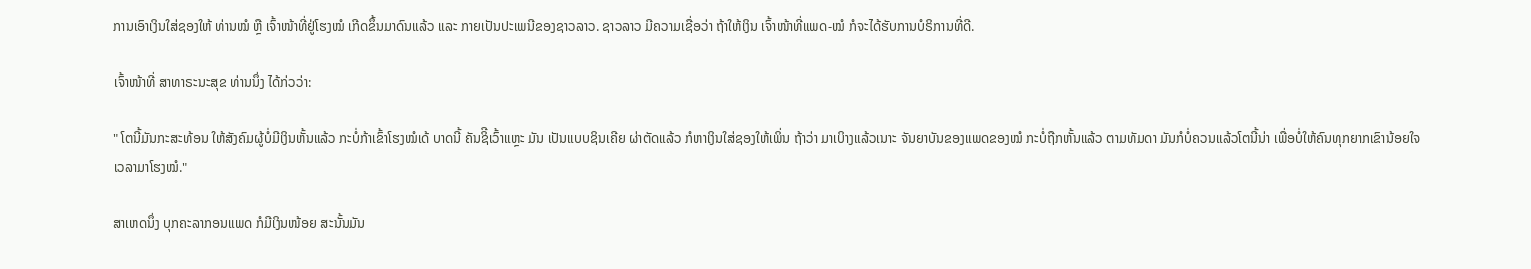ການເອົາເງິນໃສ່ຊອງໃຫ້ ທ່ານໝໍ ຫຼື ເຈົ້າໜ້າທີ່ຢູ່ໂຮງໝໍ ເກີດຂຶ້ນມາດົນແລ້ວ ແລະ ກາຍເປັນປະເພນີຂອງຊາວລາວ. ຊາວລາວ ມີຄວາມເຊື່ອວ່າ ຖ້າໃຫ້ເງິນ ເຈົ້າໜ້າທີ່ແພດ-ໝໍ ກໍຈະໄດ້ຮັບການບໍຣິການທີ່ດີ.

ເຈົ້າໜ້າທີ່ ສາທາຣະນະສຸຂ ທ່ານນຶ່ງ ໄດ້ກ່ວວ່າ:

" ໂຕນີ້ມັນກະສະທ້ອນ ໃຫ້ສັງຄົມຜູ້ບໍ່ມີເງິນຫັ້ນແລ້ວ ກະບໍ່ກ້າເຂົ້າໂຮງໝໍເດ້ ບາດນີ້ ຄັນຊິີເວົ້າແຫຼະ ມັນ ເປັນແບບຊິນເຄີຍ ຜ່າຕັດແລ້ວ ກໍຫາເງິນໃສ່ຊອງໃຫ້ເພິ່ນ ຖ້າວ່າ ມາເບິາງແລ້ວເນາະ ຈັນຍາບັນຂອງແພດຂອງໝໍ ກະບໍ່ຖືກຫັ້ນແລ້ວ ຕາມທັມດາ ມັນກໍບໍ່ຄວນແລ້ວໂຕນີ້ນ່າ ເພື່ອບໍ່ໃຫ້ຄົນທຸກຍາກເຂົານ້ອຍໃຈ ເວລາມາໂຮງໝໍ."

ສາເຫດນຶ່ງ ບຸກຄະລາກອນແພດ ກໍມີເງິນໜ້ອຍ ສະນັ້ນມັນ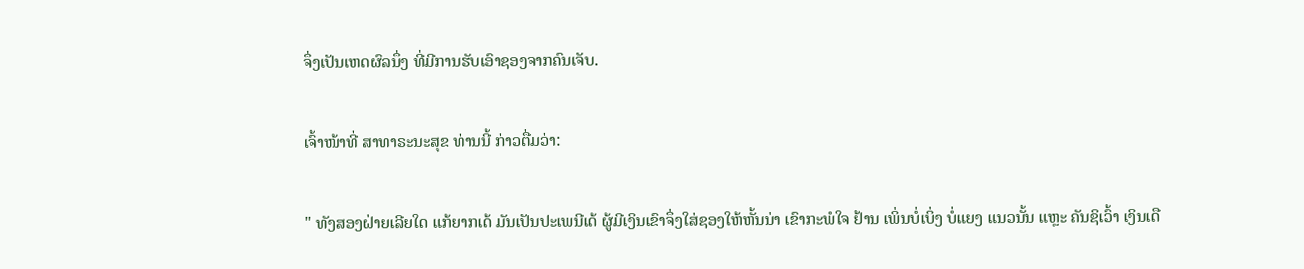ຈຶ່ງເປັນເຫດຜົລນຶ່ງ ທີ່ມີການຮັບເອົາຊອງຈາກຄົນເຈັບ.

ເຈົ້າໜ້າທີ່ ສາທາຣະນະສຸຂ ທ່ານນີ້ ກ່າວຕື່ມວ່າ:

" ທັງສອງຝ່າຍເລີຍໃດ ແກ້ຍາກເດ້ ມັນເປັນປະເພນີເດ້ ຜູ້ມີເງິນເຂົາຈຶ່ງໃສ່ຊອງໃຫ້ຫັ້ນນ່າ ເຂົາກະພໍໃຈ ຢ້ານ ເພິ່ນບໍ່ເບິ່ງ ບໍ່ແຍງ ແນວນັ້ນ ແຫຼະ ຄັນຊິເວົ້າ ເງິນເດື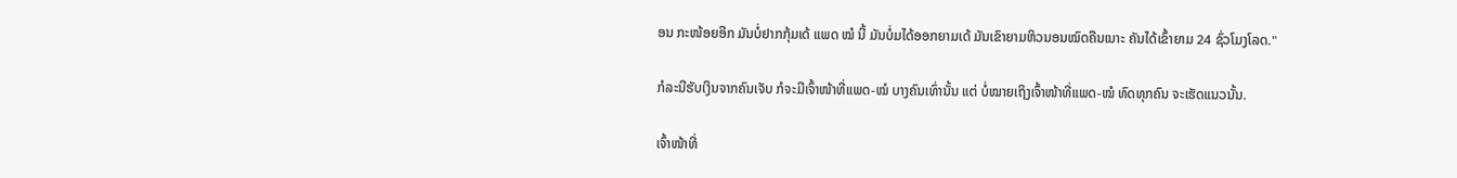ອນ ກະໜ້ອຍອີກ ມັນບໍ່ຢາກກຸ້ມເດ້ ແພດ ໝໍ ນີ້ ມັນບໍ່ມໄດ້ອອກຍາມເດ້ ມັນເຂົາຍາມຫິວນອນໝົດຄືນເນາະ ຄັນໄດ້ເຂົ້າຍາມ 24 ຊົ່ວໂມງໂລດ."

ກໍລະນີຮັບເງິນຈາກຄົນເຈັບ ກໍຈະມີເຈົ້າໜ້າທີ່ແພດ-ໝໍ ບາງຄົນເທົ່ານັ້ນ ແຕ່ ບໍ່ໝາຍເຖິງເຈົ້າໜ້າທີ່ແພດ-ໝໍ ທົດທຸກຄົນ ຈະເຮັດແນວນັ້ນ.

ເຈົ້າໜ້າທີ່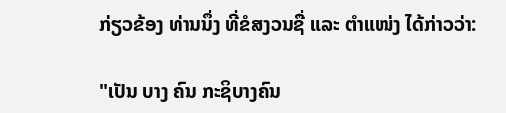ກ່ຽວຂ້ອງ ທ່ານນຶ່ງ ທີ່ຂໍສງວນຊື່ ແລະ ຕໍາແໜ່ງ ໄດ້ກ່າວວ່າ:

"ເປັນ ບາງ ຄົນ ກະຊິບາງຄົນ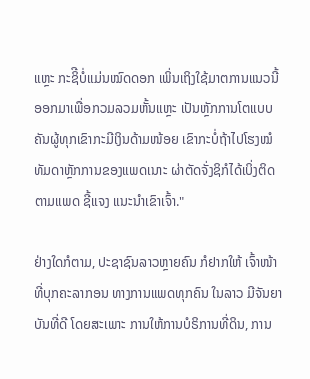ແຫຼະ ກະຊິີບໍ່ແມ່ນໝົດດອກ ເພິ່ນເຖິງໃຊ້ມາຕການແນວນີ້ອອກມາເພື່ອກວມລວມຫັ້ນແຫຼະ ເປັນຫຼັກການໂຕແບບ ຄັນຜູ້ທຸກເຂົາກະມີເງິນດ້າມໜ້ອຍ ເຂົາກະບໍ່ຖ້າໄປໂຮງໝໍ ທັມດາຫຼັກການຂອງແພດເນາະ ຜ່າຕັດຈັ່ງຊິກໍໄດ້ເບິ່ງຕິດຕາມແພດ ຊີ້ແຈງ ແນະນໍາເຂົາເຈົ້າ."

ຢ່າງໃດກໍຕາມ, ປະຊາຊົນລາວຫຼາຍຄົນ ກໍຢາກໃຫ້ ເຈົ້າໜ້າທີ່ບຸກຄະລາກອນ ທາງການແພດທຸກຄົນ ໃນລາວ ມີຈັນຍາບັນທີ່ດີ ໂດຍສະເພາະ ການໃຫ້ການບໍຣິການທີ່ດິນ, ການ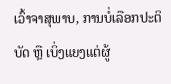ເວົ້າຈາສຸພາບ, ການບໍ່ເລືອກປະຕິບັດ ຫຼື ເບິ່ງແຍງແຕ່ຜູ້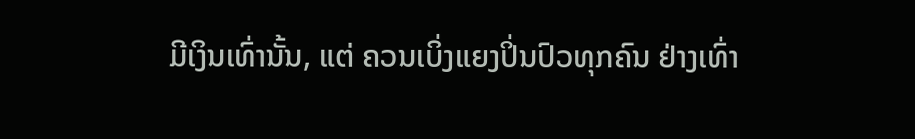ມີເງິນເທົ່ານັ້ນ, ແຕ່ ຄວນເບິ່ງແຍງປິ່ນປົວທຸກຄົນ ຢ່າງເທົ່າ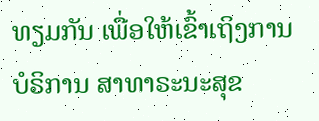ທຽມກັນ ເພື່ອໃຫ້ເຂົ້າເຖິງການບໍຣິການ ສາທາຣະນະສຸຂ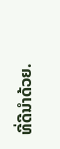ທີ່ດີນໍາດ້ວຍ.